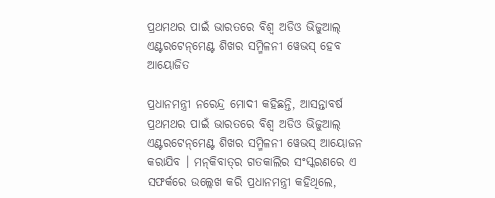ପ୍ରଥମଥର ପାଇଁ ଭାରତରେ ବିଶ୍ଵ ଅଡିଓ ଭିଜୁଆଲ୍ ଏଣ୍ଟରଟେନ୍‌ମେଣ୍ଟ ଶିଖର ସମ୍ମିଳନୀ ୱେଭସ୍ ହେବ ଆୟୋଜିତ

ପ୍ରଧାନମନ୍ତ୍ରୀ ନରେନ୍ଦ୍ର ମୋଦୀ କହିଛନ୍ତି, ଆସନ୍ତାବର୍ଷ ପ୍ରଥମଥର ପାଇଁ ଭାରତରେ ବିଶ୍ଵ ଅଡିଓ ଭିଜୁଆଲ୍ ଏଣ୍ଟରଟେନ୍‌ମେଣ୍ଟ ଶିଖର ସମ୍ମିଳନୀ ୱେଭସ୍ ଆୟୋଜନ କରାଯିବ । ମନ୍‌କିବାତ୍‌ର ଗତକାଲିର ସଂସ୍କରଣରେ ଏ ସଫର୍କରେ ଉଲ୍ଲେଖ କରି ପ୍ରଧାନମନ୍ତ୍ରୀ କହିଥିଲେ,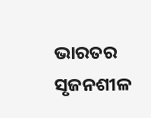ଭାରତର ସୃଜନଶୀଳ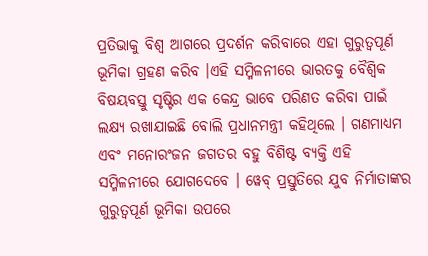ପ୍ରତିଭାକୁ ବିଶ୍ୱ ଆଗରେ ପ୍ରଦର୍ଶନ କରିବାରେ ଏହା ଗୁରୁତ୍ୱପୂର୍ଣ ଭୂମିକା ଗ୍ରହଣ କରିବ ।ଏହି ସମ୍ମିଳନୀରେ ଭାରତକୁ ବୈଶ୍ୱିକ ବିଷୟବସ୍ତୁ ସୃଷ୍ଟିର ଏକ କେନ୍ଦ୍ର ଭାବେ ପରିଣତ କରିବା ପାଇଁ ଲକ୍ଷ୍ୟ ରଖାଯାଇଛି ବୋଲି ପ୍ରଧାନମନ୍ତ୍ରୀ କହିଥିଲେ । ଗଣମାଧ୍ୟମ ଏବଂ ମନୋରଂଜନ ଜଗତର ବହୁ ବିଶିଷ୍ଟ ବ୍ୟକ୍ତି ଏହି ସମ୍ମିଳନୀରେ ଯୋଗଦେବେ । ୱେବ୍‌ ପ୍ରସ୍ତୁତିରେ ଯୁବ ନିର୍ମାତାଙ୍କର ଗୁରୁତ୍ବପୂର୍ଣ ଭୂମିକା ଉପରେ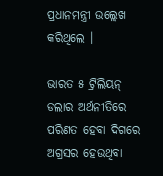ପ୍ରଧାନମନ୍ତ୍ରୀ ଉଲ୍ଲେଖ କରିଥିଲେ ।

ଭାରତ ୫ ଟ୍ରିଲିୟନ୍ ଡଲାର ଅର୍ଥନୀତିରେ ପରିଣତ ହେବା ଦିଗରେ ଅଗ୍ରସର ହେଉଥିବା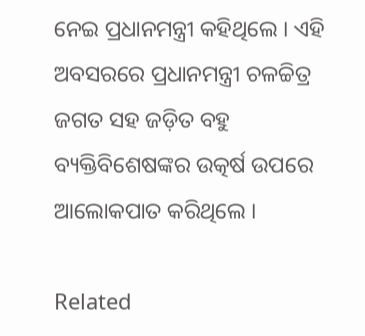ନେଇ ପ୍ରଧାନମନ୍ତ୍ରୀ କହିଥିଲେ । ଏହି ଅବସରରେ ପ୍ରଧାନମନ୍ତ୍ରୀ ଚଳଚ୍ଚିତ୍ର ଜଗତ ସହ ଜଡ଼ିତ ବହୁ ବ୍ୟକ୍ତିବିଶେଷଙ୍କର ଉତ୍କର୍ଷ ଉପରେ ଆଲୋକପାତ କରିଥିଲେ ।

Related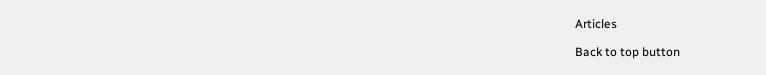Articles

Back to top button